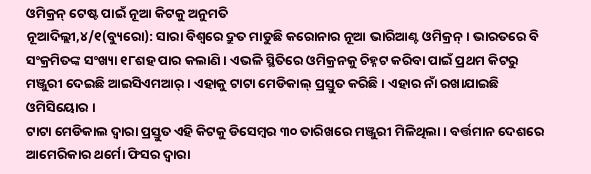ଓମିକ୍ରନ୍ ଟେଷ୍ଟ ପାଇଁ ନୂଆ କିଟକୁ ଅନୁମତି
ନୂଆଦିଲ୍ଲୀ,୪/୧(ବ୍ୟୁରୋ): ସାରା ବିଶ୍ୱରେ ଦ୍ରୁତ ମାଡୁଛି କରୋନାର ନୂଆ ଭାରିଆଣ୍ଟ ଓମିକ୍ରନ୍ । ଭାରତରେ ବି ସଂକ୍ରମିତଙ୍କ ସଂଖ୍ୟା ୧୮ଶହ ପାର କଲାଣି । ଏଭଳି ସ୍ଥିତିରେ ଓମିକ୍ରନକୁ ଚିହ୍ନଟ କରିବା ପାଇଁ ପ୍ରଥମ କିଟରୁ ମଞ୍ଜୁରୀ ଦେଇଛି ଆଇସିଏମଆର୍ । ଏହାକୁ ଟାଟା ମେଡିକାଲ୍ ପ୍ରସ୍ତୁତ କରିଛି । ଏହାର ନାଁ ରଖାଯାଇଛି ଓମିସିୟୋର ।
ଟାଟା ମେଡିକାଲ ଦ୍ୱାରା ପ୍ରସ୍ତୁତ ଏହି କିଟକୁ ଡିସେମ୍ବର ୩୦ ତାରିଖରେ ମଞ୍ଜୁରୀ ମିଳିଥିଲା । ବର୍ତ୍ତମାନ ଦେଶରେ ଆମେରିକାର ଥର୍ମୋ ଫିସର ଦ୍ୱାରା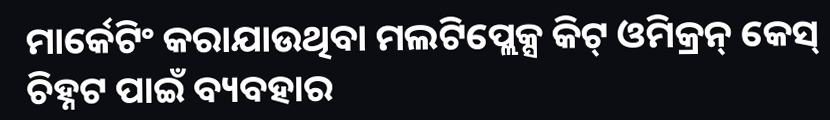ମାର୍କେଟିଂ କରାଯାଉଥିବା ମଲଟିପ୍ଲେକ୍ସ କିଟ୍ ଓମିକ୍ରନ୍ କେସ୍ ଚିହ୍ନଟ ପାଇଁ ବ୍ୟବହାର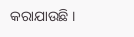କରାଯାଉଛି ।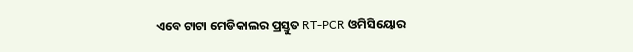ଏବେ ଟାଟା ମେଡିକାଲର ପ୍ରସ୍ତୁତ RT-PCR ଓମିସିୟୋର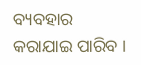ବ୍ୟବହାର କରାଯାଇ ପାରିବ ।